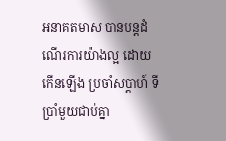អនាគតមាស បានបន្តដំណើរការយ៉ាងល្អ ដោយកើនឡើង ប្រចាំសប្តាហ៍ ទីប្រាំមួយជាប់គ្នា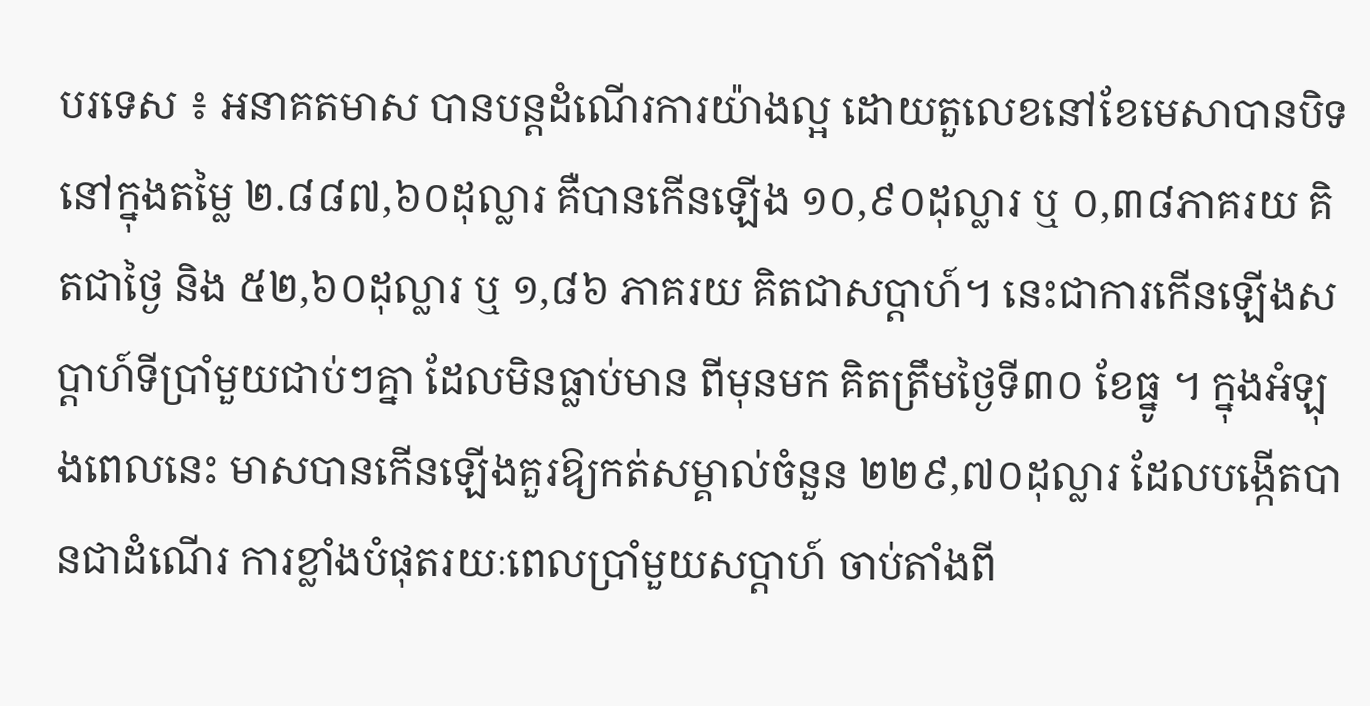បរទេស ៖ អនាគតមាស បានបន្តដំណើរការយ៉ាងល្អ ដោយតួលេខនៅខែមេសាបានបិទនៅក្នុងតម្លៃ ២.៨៨៧,៦០ដុល្លារ គឺបានកើនឡើង ១០,៩០ដុល្លារ ឬ ០,៣៨ភាគរយ គិតជាថ្ងៃ និង ៥២,៦០ដុល្លារ ឬ ១,៨៦ ភាគរយ គិតជាសប្តាហ៍។ នេះជាការកើនឡើងសប្តាហ៍ទីប្រាំមួយជាប់ៗគ្នា ដែលមិនធ្លាប់មាន ពីមុនមក គិតត្រឹមថ្ងៃទី៣០ ខែធ្នូ ។ ក្នុងអំឡុងពេលនេះ មាសបានកើនឡើងគួរឱ្យកត់សម្គាល់ចំនួន ២២៩,៧០ដុល្លារ ដែលបង្កើតបានជាដំណើរ ការខ្លាំងបំផុតរយៈពេលប្រាំមួយសប្តាហ៍ ចាប់តាំងពី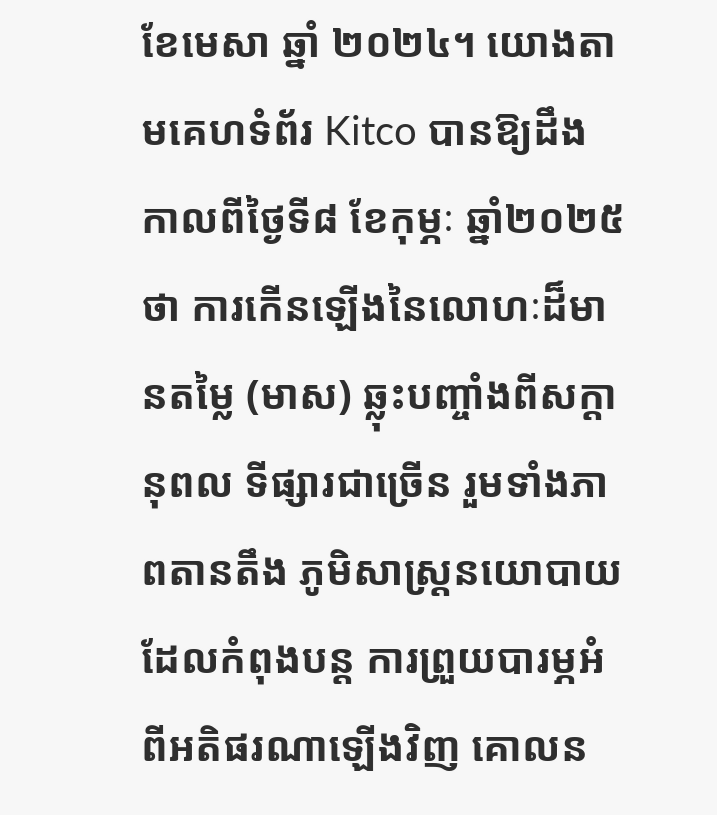ខែមេសា ឆ្នាំ ២០២៤។ យោងតាមគេហទំព័រ Kitco បានឱ្យដឹង កាលពីថ្ងៃទី៨ ខែកុម្ភៈ ឆ្នាំ២០២៥ថា ការកើនឡើងនៃលោហៈដ៏មានតម្លៃ (មាស) ឆ្លុះបញ្ចាំងពីសក្ដានុពល ទីផ្សារជាច្រើន រួមទាំងភាពតានតឹង ភូមិសាស្ត្រនយោបាយដែលកំពុងបន្ត ការព្រួយបារម្ភអំពីអតិផរណាឡើងវិញ គោលន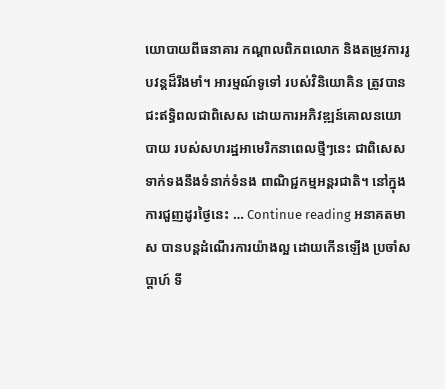យោបាយពីធនាគារ កណ្តាលពិភពលោក និងតម្រូវការរូបវន្តដ៏រឹងមាំ។ អារម្មណ៍ទូទៅ របស់វិនិយោគិន ត្រូវបានជះឥទ្ធិពលជាពិសេស ដោយការអភិវឌ្ឍន៍គោលនយោបាយ របស់សហរដ្ឋអាមេរិកនាពេលថ្មីៗនេះ ជាពិសេសទាក់ទងនឹងទំនាក់ទំនង ពាណិជ្ជកម្មអន្តរជាតិ។ នៅក្នុងការជួញដូរថ្ងៃនេះ … Continue reading អនាគតមាស បានបន្តដំណើរការយ៉ាងល្អ ដោយកើនឡើង ប្រចាំសប្តាហ៍ ទី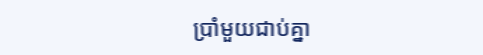ប្រាំមួយជាប់គ្នា